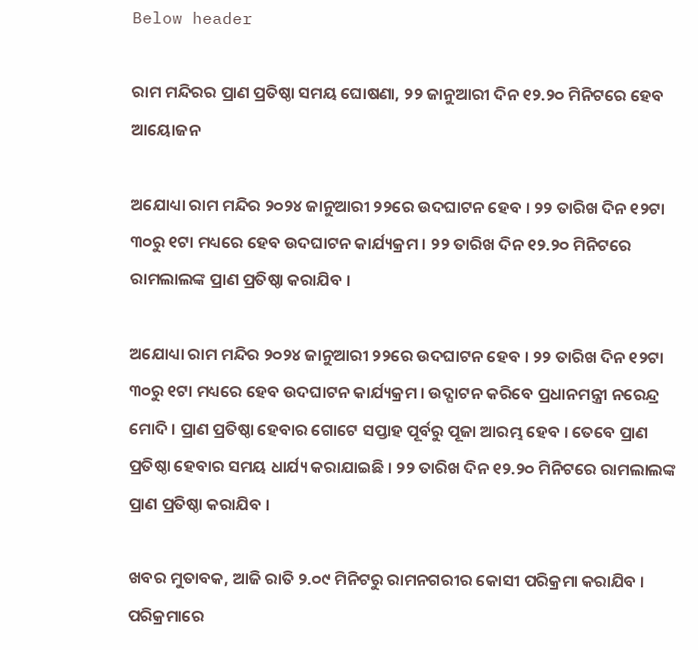Below header

ରାମ ମନ୍ଦିରର ପ୍ରାଣ ପ୍ରତିଷ୍ଠା ସମୟ ଘୋଷଣା, ୨୨ ଜାନୁଆରୀ ଦିନ ୧୨.୨୦ ମିନିଟରେ ହେବ ଆୟୋଜନ

ଅଯୋଧ୍ୟା ରାମ ମନ୍ଦିର ୨୦୨୪ ଜାନୁଆରୀ ୨୨ରେ ଉଦଘାଟନ ହେବ । ୨୨ ତାରିଖ ଦିନ ୧୨ଟା ୩୦ରୁ ୧ଟା ମଧ୍ୟରେ ହେବ ଉଦଘାଟନ କାର୍ଯ୍ୟକ୍ରମ । ୨୨ ତାରିଖ ଦିନ ୧୨.୨୦ ମିନିଟରେ ରାମଲାଲଙ୍କ ପ୍ରାଣ ପ୍ରତିଷ୍ଠା କରାଯିବ ।

ଅଯୋଧ୍ୟା ରାମ ମନ୍ଦିର ୨୦୨୪ ଜାନୁଆରୀ ୨୨ରେ ଉଦଘାଟନ ହେବ । ୨୨ ତାରିଖ ଦିନ ୧୨ଟା ୩୦ରୁ ୧ଟା ମଧ୍ୟରେ ହେବ ଉଦଘାଟନ କାର୍ଯ୍ୟକ୍ରମ । ଉଦ୍ଘାଟନ କରିବେ ପ୍ରଧାନମନ୍ତ୍ରୀ ନରେନ୍ଦ୍ର ମୋଦି । ପ୍ରାଣ ପ୍ରତିଷ୍ଠା ହେବାର ଗୋଟେ ସପ୍ତାହ ପୂର୍ବରୁ ପୂଜା ଆରମ୍ଭ ହେବ । ତେବେ ପ୍ରାଣ ପ୍ରତିଷ୍ଠା ହେବାର ସମୟ ଧାର୍ଯ୍ୟ କରାଯାଇଛି । ୨୨ ତାରିଖ ଦିନ ୧୨.୨୦ ମିନିଟରେ ରାମଲାଲଙ୍କ ପ୍ରାଣ ପ୍ରତିଷ୍ଠା କରାଯିବ ।

ଖବର ମୁତାବକ, ଆଜି ରାତି ୨.୦୯ ମିନିଟରୁ ରାମନଗରୀର କୋସୀ ପରିକ୍ରମା କରାଯିବ । ପରିକ୍ରମାରେ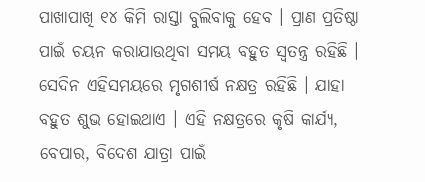ପାଖାପାଖି ୧୪ କିମି ରାସ୍ତା ବୁଲିବାକୁ ହେବ । ପ୍ରାଣ ପ୍ରତିଷ୍ଠା ପାଇଁ ଚୟନ କରାଯାଉଥିବା ସମୟ ବହୁତ ସ୍ୱତନ୍ତ୍ର ରହିଛି । ସେଦିନ ଏହିସମୟରେ ମୃଗଶୀର୍ଷ ନକ୍ଷତ୍ର ରହିଛି । ଯାହା ବହୁତ ଶୁଭ ହୋଇଥାଏ । ଏହି ନକ୍ଷତ୍ରରେ କୃଷି କାର୍ଯ୍ୟ, ବେପାର, ବିଦେଶ ଯାତ୍ରା ପାଇଁ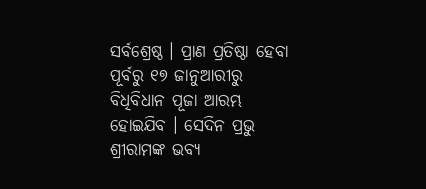ସର୍ବଶ୍ରେଷ୍ଠ । ପ୍ରାଣ ପ୍ରତିଷ୍ଠା ହେବା ପୂର୍ବରୁ ୧୭ ଜାନୁଆରୀରୁ ବିଧିବିଧାନ ପୂଜା ଆରମ୍ଭ ହୋଇଯିବ । ସେଦିନ ପ୍ରଭୁ ଶ୍ରୀରାମଙ୍କ ଭବ୍ୟ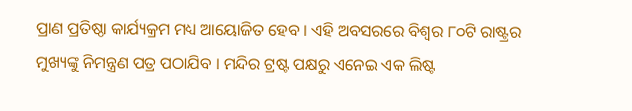ପ୍ରାଣ ପ୍ରତିଷ୍ଠା କାର୍ଯ୍ୟକ୍ରମ ମଧ୍ୟ ଆୟୋଜିତ ହେବ । ଏହି ଅବସରରେ ବିଶ୍ୱର ୮୦ଟି ରାଷ୍ଟ୍ରର ମୁଖ୍ୟଙ୍କୁ ନିମନ୍ତ୍ରଣ ପତ୍ର ପଠାଯିବ । ମନ୍ଦିର ଟ୍ରଷ୍ଟ ପକ୍ଷରୁ ଏନେଇ ଏକ ଲିଷ୍ଟ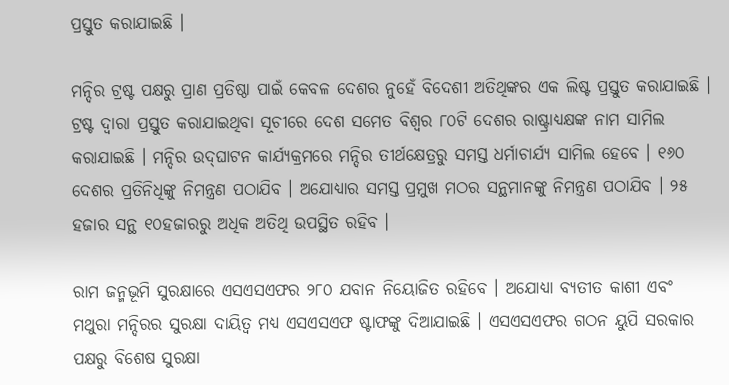ପ୍ରସ୍ତୁତ କରାଯାଇଛି ।

ମନ୍ଦିର ଟ୍ରଷ୍ଟ ପକ୍ଷରୁ ପ୍ରାଣ ପ୍ରତିଷ୍ଠା ପାଇଁ କେବଳ ଦେଶର ନୁହେଁ ବିଦେଶୀ ଅତିଥିଙ୍କର ଏକ ଲିଷ୍ଟ ପ୍ରସ୍ତୁତ କରାଯାଇଛି । ଟ୍ରଷ୍ଟ ଦ୍ୱାରା ପ୍ରସ୍ତୁତ କରାଯାଇଥିବା ସୂଚୀରେ ଦେଶ ସମେତ ବିଶ୍ୱର ୮୦ଟି ଦେଶର ରାଷ୍ଟ୍ରାଧ୍ୟକ୍ଷଙ୍କ ନାମ ସାମିଲ କରାଯାଇଛି । ମନ୍ଦିର ଉଦ୍‌ଘାଟନ କାର୍ଯ୍ୟକ୍ରମରେ ମନ୍ଦିର ତୀର୍ଥକ୍ଷେତ୍ରରୁ ସମସ୍ତ ଧର୍ମାଚାର୍ଯ୍ୟ ସାମିଲ ହେବେ । ୧୬୦ ଦେଶର ପ୍ରତିନିଧିଙ୍କୁ ନିମନ୍ତ୍ରଣ ପଠାଯିବ । ଅଯୋଧ୍ୟାର ସମସ୍ତ ପ୍ରମୁଖ ମଠର ସନ୍ଥମାନଙ୍କୁ ନିମନ୍ତ୍ରଣ ପଠାଯିବ । ୨୫ ହଜାର ସନ୍ଥ ୧୦ହଜାରରୁ ଅଧିକ ଅତିଥି ଉପସ୍ଥିତ ରହିବ ।

ରାମ ଜନ୍ମଭୂମି ସୁରକ୍ଷାରେ ଏସଏସଏଫର ୨୮୦ ଯବାନ ନିୟୋଜିତ ରହିବେ । ଅଯୋଧ୍ୟା ବ୍ୟତୀତ କାଶୀ ଏବଂ ମଥୁରା ମନ୍ଦିରର ସୁରକ୍ଷା ଦାୟିତ୍ୱ ମଧ୍ୟ ଏସଏସଏଫ ଷ୍ଟାଫଙ୍କୁ ଦିଆଯାଇଛି । ଏସଏସଏଫର ଗଠନ ୟୁପି ସରକାର ପକ୍ଷରୁ ବିଶେଷ ସୁରକ୍ଷା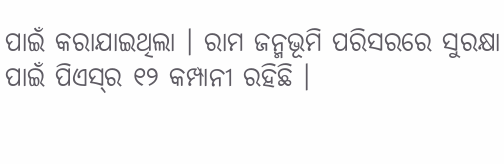ପାଇଁ କରାଯାଇଥିଲା । ରାମ ଜନ୍ମଭୂମି ପରିସରରେ ସୁରକ୍ଷା ପାଇଁ ପିଏସ୍‌ର ୧୨ କମ୍ପାନୀ ରହିଛି ।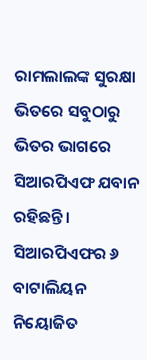ରାମଲାଲଙ୍କ ସୁରକ୍ଷା ଭିତରେ ସବୁଠାରୁ ଭିତର ଭାଗରେ ସିଆରପିଏଫ ଯବାନ ରହିଛନ୍ତି । ସିଆରପିଏଫର ୬ ବାଟାଲିୟନ ନିୟୋଜିତ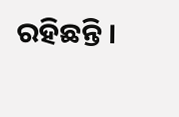ରହିଛନ୍ତି ।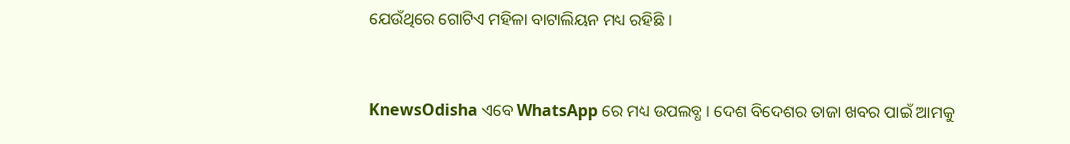ଯେଉଁଥିରେ ଗୋଟିଏ ମହିଳା ବାଟାଲିୟନ ମଧ୍ୟ ରହିଛି ।


KnewsOdisha ଏବେ WhatsApp ରେ ମଧ୍ୟ ଉପଲବ୍ଧ । ଦେଶ ବିଦେଶର ତାଜା ଖବର ପାଇଁ ଆମକୁ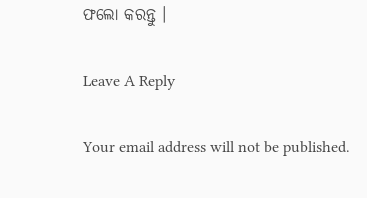ଫଲୋ କରନ୍ତୁ ।

Leave A Reply

Your email address will not be published.